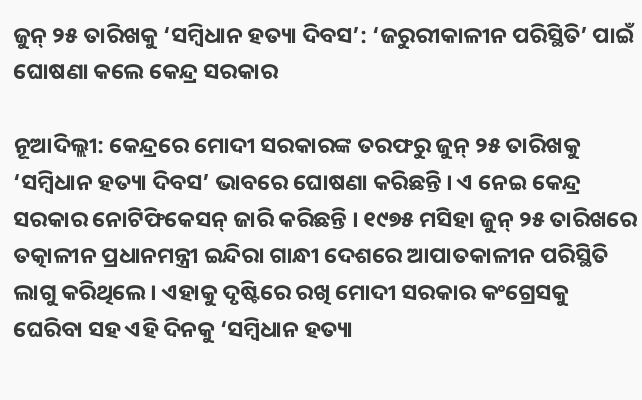ଜୁନ୍ ୨୫ ତାରିଖକୁ ‘ସମ୍ବିଧାନ ହତ୍ୟା ଦିବସ’: ‘ଜରୁରୀକାଳୀନ ପରିସ୍ଥିତି’ ପାଇଁ ଘୋଷଣା କଲେ କେନ୍ଦ୍ର ସରକାର

ନୂଆଦିଲ୍ଲୀ: କେନ୍ଦ୍ରରେ ମୋଦୀ ସରକାରଙ୍କ ତରଫରୁ ଜୁନ୍ ୨୫ ତାରିଖକୁ ‘ସମ୍ବିଧାନ ହତ୍ୟା ଦିବସ’ ଭାବରେ ଘୋଷଣା କରିଛନ୍ତି । ଏ ନେଇ କେନ୍ଦ୍ର ସରକାର ନୋଟିଫିକେସନ୍ ଜାରି କରିଛନ୍ତି । ୧୯୭୫ ମସିହା ଜୁନ୍ ୨୫ ତାରିଖରେ ତତ୍କାଳୀନ ପ୍ରଧାନମନ୍ତ୍ରୀ ଇନ୍ଦିରା ଗାନ୍ଧୀ ଦେଶରେ ଆପାତକାଳୀନ ପରିସ୍ଥିତି ଲାଗୁ କରିଥିଲେ । ଏହାକୁ ଦୃଷ୍ଟିରେ ରଖି ମୋଦୀ ସରକାର କଂଗ୍ରେସକୁ ଘେରିବା ସହ ଏହି ଦିନକୁ ‘ସମ୍ବିଧାନ ହତ୍ୟା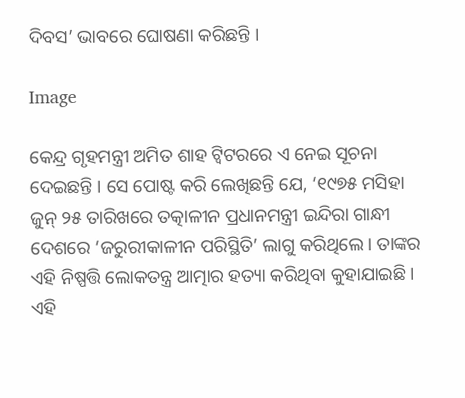ଦିବସ’ ଭାବରେ ଘୋଷଣା କରିଛନ୍ତି ।

Image

କେନ୍ଦ୍ର ଗୃହମନ୍ତ୍ରୀ ଅମିତ ଶାହ ଟ୍ୱିଟରରେ ଏ ନେଇ ସୂଚନା ଦେଇଛନ୍ତି । ସେ ପୋଷ୍ଟ କରି ଲେଖିଛନ୍ତି ଯେ, ‘୧୯୭୫ ମସିହା ଜୁନ୍ ୨୫ ତାରିଖରେ ତତ୍କାଳୀନ ପ୍ରଧାନମନ୍ତ୍ରୀ ଇନ୍ଦିରା ଗାନ୍ଧୀ ଦେଶରେ ‘ଜରୁରୀକାଳୀନ ପରିସ୍ଥିତି’ ଲାଗୁ କରିଥିଲେ । ତାଙ୍କର ଏହି ନିଷ୍ପତ୍ତି ଲୋକତନ୍ତ୍ର ଆତ୍ମାର ହତ୍ୟା କରିଥିବା କୁହାଯାଇଛି । ଏହି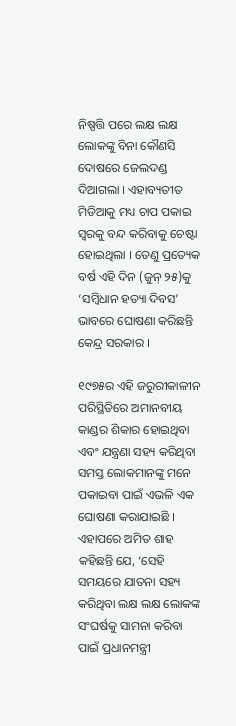ନିଷ୍ପତ୍ତି ପରେ ଲକ୍ଷ ଲକ୍ଷ ଲୋକଙ୍କୁ ବିନା କୌଣସି ଦୋଷରେ ଜେଲଦଣ୍ଡ ଦିଆଗଲା । ଏହାବ୍ୟତୀତ ମିଡିଆକୁ ମଧ୍ୟ ଚାପ ପକାଇ ସ୍ୱରକୁ ବନ୍ଦ କରିବାକୁ ଚେଷ୍ଟା ହୋଇଥିଲା । ତେଣୁ ପ୍ରତ୍ୟେକ ବର୍ଷ ଏହି ଦିନ (ଜୁନ୍ ୨୫)କୁ ‘ସମ୍ବିଧାନ ହତ୍ୟା ଦିବସ’ ଭାବରେ ଘୋଷଣା କରିଛନ୍ତି କେନ୍ଦ୍ର ସରକାର ।

୧୯୭୫ର ଏହି ଜରୁରୀକାଳୀନ ପରିସ୍ଥିତିରେ ଅମାନବୀୟ କାଣ୍ଡର ଶିକାର ହୋଇଥିବା ଏବଂ ଯନ୍ତ୍ରଣା ସହ୍ୟ କରିଥିବା ସମସ୍ତ ଲୋକମାନଙ୍କୁ ମନେ ପକାଇବା ପାଇଁ ଏଭଳି ଏକ ଘୋଷଣା କରାଯାଇଛି । ଏହାପରେ ଅମିତ ଶାହ କହିଛନ୍ତି ଯେ, ‘ସେହି ସମୟରେ ଯାତନା ସହ୍ୟ କରିଥିବା ଲକ୍ଷ ଲକ୍ଷ ଲୋକଙ୍କ ସଂଘର୍ଷକୁ ସାମନା କରିବା ପାଇଁ ପ୍ରଧାନମନ୍ତ୍ରୀ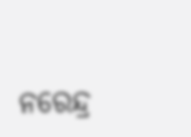ନରେନ୍ଦ୍ର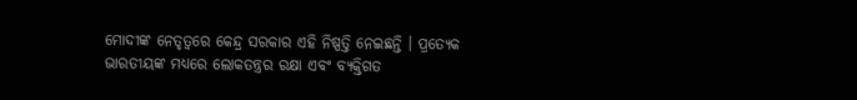ମୋଦୀଙ୍କ ନେତୃତ୍ୱରେ କେନ୍ଦ୍ର ସରକାର ଏହି ନିଷ୍ପତ୍ତି ନେଇଛନ୍ତି । ପ୍ରତ୍ୟେକ ଭାରତୀୟଙ୍କ ମଧ୍ୟରେ ଲୋକତନ୍ତ୍ରର ରକ୍ଷା ଏବଂ ବ୍ୟକ୍ତିଗତ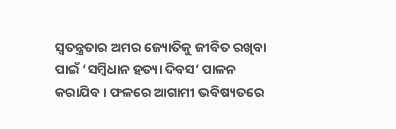ସ୍ୱତନ୍ତ୍ରତାର ଅମର ଜ୍ୟୋତିକୁ ଜୀବିତ ରଖିବା ପାଇଁ ‘ସମ୍ବିଧାନ ହତ୍ୟା ଦିବସ’ ପାଳନ କରାଯିବ । ଫଳରେ ଆଗାମୀ ଭବିଷ୍ୟତରେ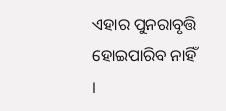ଏହାର ପୁନରାବୃତ୍ତି ହୋଇପାରିବ ନାହିଁ ।